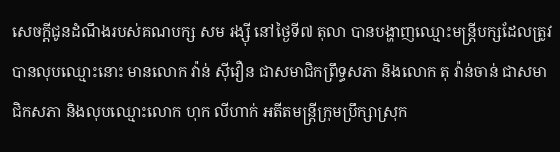សេចក្ដីជូនដំណឹងរបស់គណបក្ស សម រង្ស៊ី នៅថ្ងៃទី៧ តុលា បានបង្ហាញឈ្មោះមន្ត្រីបក្សដែលត្រូវបានលុបឈ្មោះនោះ មានលោក វ៉ាន់ ស៊ីវឿន ជាសមាជិកព្រឹទ្ធសភា និងលោក តុ វ៉ាន់ចាន់ ជាសមាជិកសភា និងលុបឈ្មោះលោក ហុក លីហាក់ អតីតមន្ត្រីក្រុមប្រឹក្សាស្រុក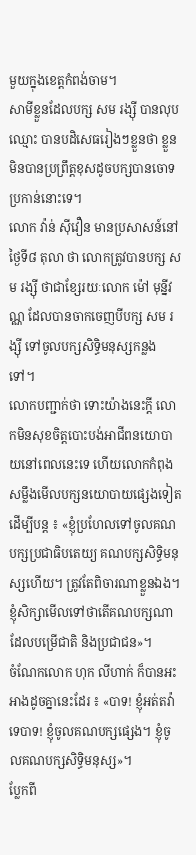មួយក្នុងខេត្តកំពង់ចាម។
សាមីខ្លួនដែលបក្ស សម រង្ស៊ី បានលុបឈ្មោះ បានបដិសេធរៀងៗខ្លួនថា ខ្លួនមិនបានប្រព្រឹត្តខុសដូចបក្សបានចោទប្រកាន់នោះទេ។
លោក វ៉ាន់ ស៊ីវឿន មានប្រសាសន៍នៅថ្ងៃទី៨ តុលា ថា លោកត្រូវបានបក្ស សម រង្ស៊ី ថាជាខ្សែរយៈលោក ម៉ៅ មុន្នីវណ្ណ ដែលបានចាកចេញបីបក្ស សម រង្ស៊ី ទៅចូលបក្សសិទ្ធិមនុស្សកន្លងទៅ។
លោកបញ្ជាក់ថា ទោះយ៉ាងនេះក្ដី លោកមិនសុខចិត្តបោះបង់អាជីពនយោបាយនៅពេលនេះទេ ហើយលោកកំពុងសម្លឹងមើលបក្សនយោបាយផ្សេងទៀតដើម្បីបន្ត ៖ «ខ្ញុំប្រហែលទៅចូលគណបក្សប្រជាធិបតេយ្យ គណបក្សសិទ្ធិមនុស្សហើយ។ ត្រូវតែពិចារណាខ្លួនឯង។ ខ្ញុំសិក្សាមើលទៅថាតើគណបក្សណាដែលបម្រើជាតិ និងប្រជាជន»។
ចំណែកលោក ហុក លីហាក់ ក៏បានអះអាងដូចគ្នានេះដែរ ៖ «បាទ! ខ្ញុំអត់តវ៉ាទេបាទ! ខ្ញុំចូលគណបក្សផ្សេង។ ខ្ញុំចូលគណបក្សសិទ្ធិមនុស្ស»។
ប្លែកពី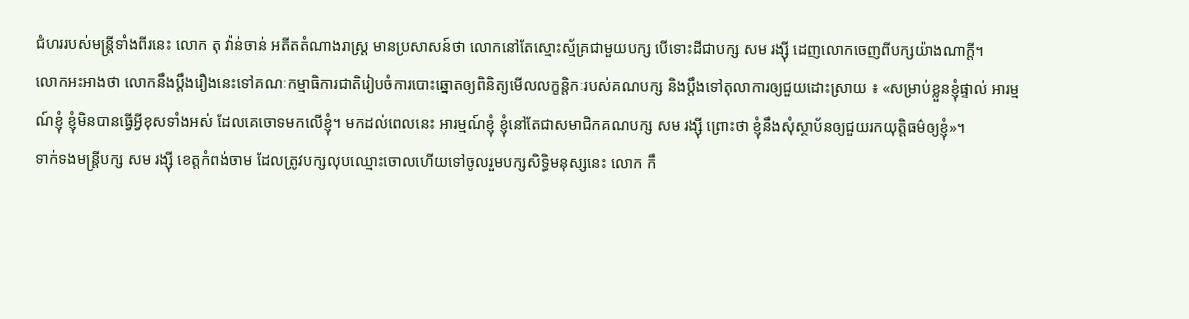ជំហររបស់មន្ត្រីទាំងពីរនេះ លោក តុ វ៉ាន់ចាន់ អតីតតំណាងរាស្ត្រ មានប្រសាសន៍ថា លោកនៅតែស្មោះស្ម័គ្រជាមួយបក្ស បើទោះដីជាបក្ស សម រង្ស៊ី ដេញលោកចេញពីបក្សយ៉ាងណាក្ដី។
លោកអះអាងថា លោកនឹងប្ដឹងរឿងនេះទៅគណៈកម្មាធិការជាតិរៀបចំការបោះឆ្នោតឲ្យពិនិត្យមើលលក្ខន្តិកៈរបស់គណបក្ស និងប្ដឹងទៅតុលាការឲ្យជួយដោះស្រាយ ៖ «សម្រាប់ខ្លួនខ្ញុំផ្ទាល់ អារម្មណ៍ខ្ញុំ ខ្ញុំមិនបានធ្វើអ្វីខុសទាំងអស់ ដែលគេចោទមកលើខ្ញុំ។ មកដល់ពេលនេះ អារម្មណ៍ខ្ញុំ ខ្ញុំនៅតែជាសមាជិកគណបក្ស សម រង្ស៊ី ព្រោះថា ខ្ញុំនឹងសុំស្ថាប័នឲ្យជួយរកយុត្តិធម៌ឲ្យខ្ញុំ»។
ទាក់ទងមន្ត្រីបក្ស សម រង្ស៊ី ខេត្តកំពង់ចាម ដែលត្រូវបក្សលុបឈ្មោះចោលហើយទៅចូលរួមបក្សសិទ្ធិមនុស្សនេះ លោក កឹ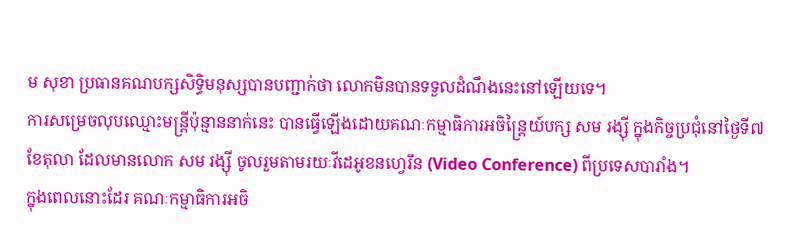ម សុខា ប្រធានគណបក្សសិទ្ធិមនុស្សបានបញ្ជាក់ថា លោកមិនបានទទួលដំណឹងនេះនៅឡើយទេ។
ការសម្រេចលុបឈ្មោះមន្ត្រីប៉ុន្មាននាក់នេះ បានធ្វើឡើងដោយគណៈកម្មាធិការអចិន្ត្រៃយ៍បក្ស សម រង្ស៊ី ក្នុងកិច្ចប្រជុំនៅថ្ងៃទី៧ ខែតុលា ដែលមានលោក សម រង្ស៊ី ចូលរួមតាមរយៈវីដេអូខនហ្វេរឹន (Video Conference) ពីប្រទេសបារាំង។
ក្នុងពេលនោះដែរ គណៈកម្មាធិការអចិ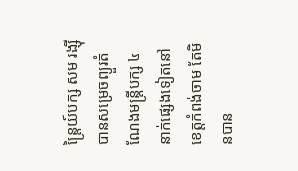ន្ត្រៃយ៍បក្ស សម រង្ស៊ី បានសម្រេចព្យួរតំណែងមន្ត្រីបក្ស ៤ នាក់ផ្សេងទៀតនៅខេត្តកំពង់ចាម តែមិនបាន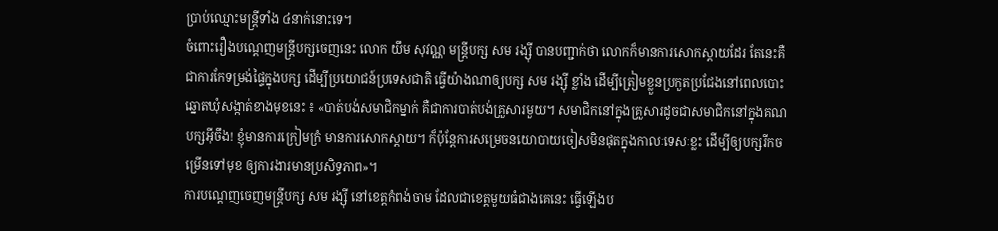ប្រាប់ឈ្មោះមន្ត្រីទាំង ៤នាក់នោះទេ។
ចំពោះរឿងបណ្ដេញមន្ត្រីបក្សចេញនេះ លោក យឹម សុវណ្ណ មន្ត្រីបក្ស សម រង្ស៊ី បានបញ្ជាក់ថា លោកក៏មានការសោកស្ដាយដែរ តែនេះគឺជាការកែទម្រង់ផ្ទៃក្នុងបក្ស ដើម្បីប្រយោជន៍ប្រទេសជាតិ ធ្វើយ៉ាងណាឲ្យបក្ស សម រង្ស៊ី ខ្លាំង ដើម្បីត្រៀមខ្លួនប្រកួតប្រជែងនៅពេលបោះឆ្នោតឃុំសង្កាត់ខាងមុខនេះ ៖ «បាត់បង់សមាជិកម្នាក់ គឺជាការបាត់បង់គ្រួសារមួយ។ សមាជិកនៅក្នុងគ្រួសារដូចជាសមាជិកនៅក្នុងគណបក្សអ៊ីចឹង! ខ្ញុំមានការក្រៀមក្រំ មានការសោកស្ដាយ។ ក៏ប៉ុន្តែការសម្រេចនយោបាយចៀសមិនផុតក្នុងកាលៈទេសៈខ្លះ ដើម្បីឲ្យបក្សរីកចម្រើនទៅមុខ ឲ្យការងារមានប្រសិទ្ធភាព»។
ការបណ្ដេញចេញមន្ត្រីបក្ស សម រង្ស៊ី នៅខេត្តកំពង់ចាម ដែលជាខេត្តមួយធំជាងគេនេះ ធ្វើឡើងប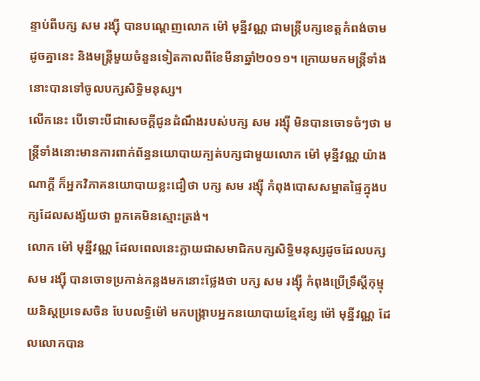ន្ទាប់ពីបក្ស សម រង្ស៊ី បានបណ្ដេញលោក ម៉ៅ មុន្នីវណ្ណ ជាមន្ត្រីបក្សខេត្តកំពង់ចាម ដូចគ្នានេះ និងមន្ត្រីមួយចំនួនទៀតកាលពីខែមីនាឆ្នាំ២០១១។ ក្រោយមកមន្ត្រីទាំងនោះបានទៅចូលបក្សសិទ្ធិមនុស្ស។
លើកនេះ បើទោះបីជាសេចក្ដីជូនដំណឹងរបស់បក្ស សម រង្ស៊ី មិនបានចោទចំៗថា មន្ត្រីទាំងនោះមានការពាក់ព័ន្ធនយោបាយក្បត់បក្សជាមួយលោក ម៉ៅ មុន្នីវណ្ណ យ៉ាងណាក្ដី ក៏អ្នកវិភាគនយោបាយខ្លះជឿថា បក្ស សម រង្ស៊ី កំពុងបោសសម្អាតផ្ទៃក្នុងបក្សដែលសង្ស័យថា ពួកគេមិនស្មោះត្រង់។
លោក ម៉ៅ មុន្នីវណ្ណ ដែលពេលនេះក្លាយជាសមាជិកបក្សសិទ្ធិមនុស្សដូចដែលបក្ស សម រង្ស៊ី បានចោទប្រកាន់កន្លងមកនោះថ្លែងថា បក្ស សម រង្ស៊ី កំពុងប្រើទ្រឹស្ដីកុម្មុយនិស្តប្រទេសចិន បែបលទ្ធិម៉ៅ មកបង្ក្រាបអ្នកនយោបាយខ្មែរខ្សែ ម៉ៅ មុន្នីវណ្ណ ដែលលោកបាន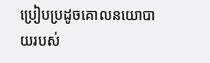ប្រៀបប្រដូចគោលនយោបាយរបស់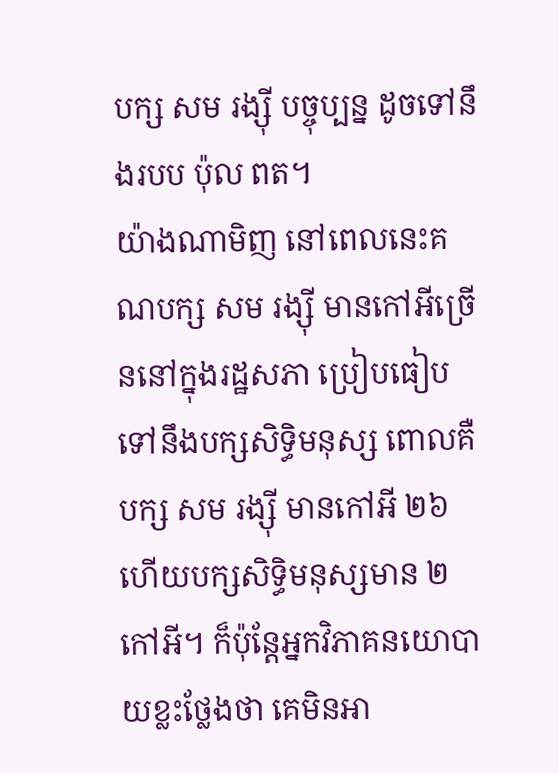បក្ស សម រង្ស៊ី បច្ចុប្បន្ន ដូចទៅនឹងរបប ប៉ុល ពត។
យ៉ាងណាមិញ នៅពេលនេះគណបក្ស សម រង្ស៊ី មានកៅអីច្រើននៅក្នុងរដ្ឋសភា ប្រៀបធៀបទៅនឹងបក្សសិទ្ធិមនុស្ស ពោលគឺបក្ស សម រង្ស៊ី មានកៅអី ២៦ ហើយបក្សសិទ្ធិមនុស្សមាន ២កៅអី។ ក៏ប៉ុន្តែអ្នកវិភាគនយោបាយខ្លះថ្លែងថា គេមិនអា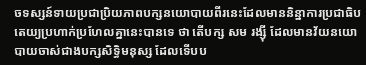ចទស្សន៍ទាយប្រជាប្រិយភាពបក្សនយោបាយពីរនេះដែលមាននិន្នាការប្រជាធិបតេយ្យប្រហាក់ប្រហែលគ្នានេះបានទេ ថា តើបក្ស សម រង្ស៊ី ដែលមានវ័យនយោបាយចាស់ជាងបក្សសិទ្ធិមនុស្ស ដែលទើបប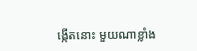ង្កើតនោះ មួយណាខ្លាំង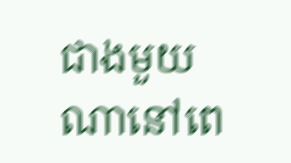ជាងមួយណានៅពេ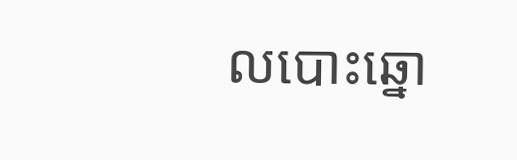លបោះឆ្នោ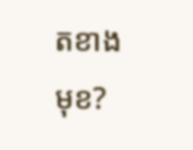តខាងមុខ?